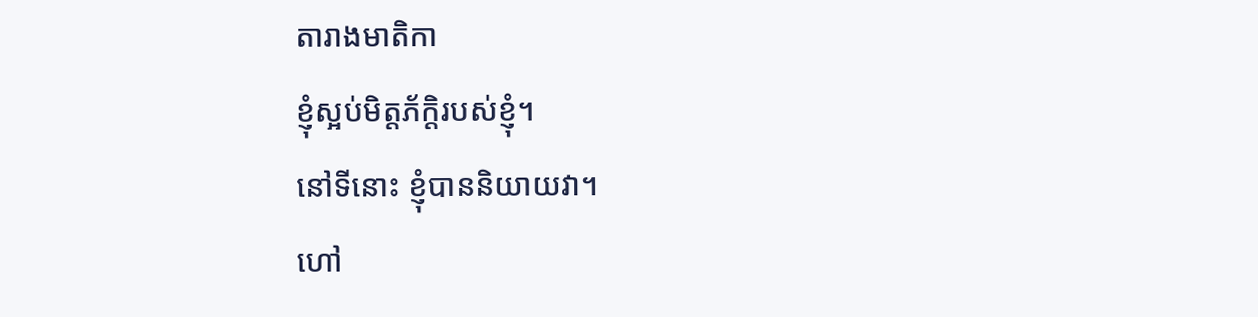តារាងមាតិកា
ខ្ញុំស្អប់មិត្តភ័ក្តិរបស់ខ្ញុំ។
នៅទីនោះ ខ្ញុំបាននិយាយវា។
ហៅ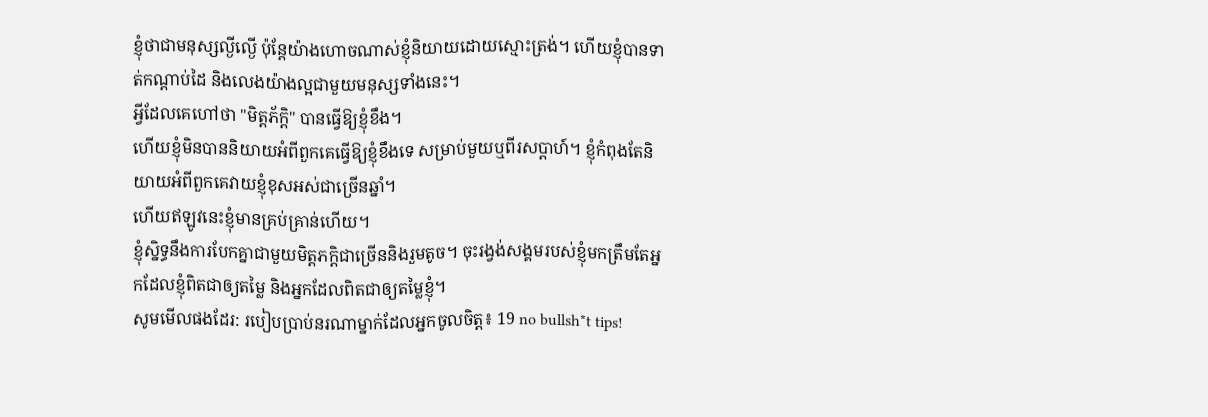ខ្ញុំថាជាមនុស្សល្ងីល្ងើ ប៉ុន្តែយ៉ាងហោចណាស់ខ្ញុំនិយាយដោយស្មោះត្រង់។ ហើយខ្ញុំបានទាត់កណ្តាប់ដៃ និងលេងយ៉ាងល្អជាមួយមនុស្សទាំងនេះ។
អ្វីដែលគេហៅថា "មិត្តភ័ក្តិ" បានធ្វើឱ្យខ្ញុំខឹង។
ហើយខ្ញុំមិនបាននិយាយអំពីពួកគេធ្វើឱ្យខ្ញុំខឹងទេ សម្រាប់មួយឬពីរសប្តាហ៍។ ខ្ញុំកំពុងតែនិយាយអំពីពួកគេវាយខ្ញុំខុសអស់ជាច្រើនឆ្នាំ។
ហើយឥឡូវនេះខ្ញុំមានគ្រប់គ្រាន់ហើយ។
ខ្ញុំស្និទ្ធនឹងការបែកគ្នាជាមួយមិត្តភក្តិជាច្រើននិងរួមតូច។ ចុះរង្វង់សង្គមរបស់ខ្ញុំមកត្រឹមតែអ្នកដែលខ្ញុំពិតជាឲ្យតម្លៃ និងអ្នកដែលពិតជាឲ្យតម្លៃខ្ញុំ។
សូមមើលផងដែរ: របៀបប្រាប់នរណាម្នាក់ដែលអ្នកចូលចិត្ត៖ 19 no bullsh*t tips!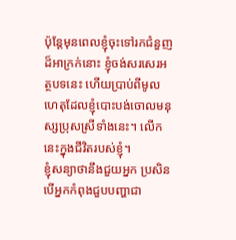ប៉ុន្តែមុនពេលខ្ញុំចុះទៅរកជំនួញដ៏អាក្រក់នោះ ខ្ញុំចង់សរសេរអត្ថបទនេះ ហើយប្រាប់ពីមូលហេតុដែលខ្ញុំបោះបង់ចោលមនុស្សប្រុសស្រីទាំងនេះ។ លើកនេះក្នុងជីវិតរបស់ខ្ញុំ។
ខ្ញុំសន្យាថានឹងជួយអ្នក ប្រសិនបើអ្នកកំពុងជួបបញ្ហាជា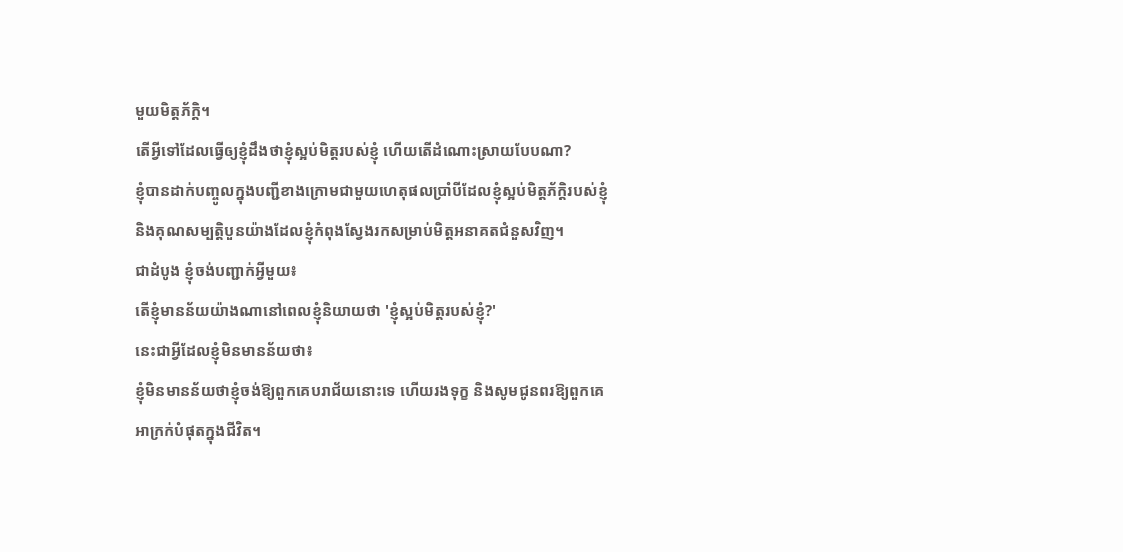មួយមិត្តភ័ក្តិ។
តើអ្វីទៅដែលធ្វើឲ្យខ្ញុំដឹងថាខ្ញុំស្អប់មិត្តរបស់ខ្ញុំ ហើយតើដំណោះស្រាយបែបណា?
ខ្ញុំបានដាក់បញ្ចូលក្នុងបញ្ជីខាងក្រោមជាមួយហេតុផលប្រាំបីដែលខ្ញុំស្អប់មិត្តភ័ក្តិរបស់ខ្ញុំ និងគុណសម្បត្តិបួនយ៉ាងដែលខ្ញុំកំពុងស្វែងរកសម្រាប់មិត្តអនាគតជំនួសវិញ។
ជាដំបូង ខ្ញុំចង់បញ្ជាក់អ្វីមួយ៖
តើខ្ញុំមានន័យយ៉ាងណានៅពេលខ្ញុំនិយាយថា 'ខ្ញុំស្អប់មិត្តរបស់ខ្ញុំ?'
នេះជាអ្វីដែលខ្ញុំមិនមានន័យថា៖
ខ្ញុំមិនមានន័យថាខ្ញុំចង់ឱ្យពួកគេបរាជ័យនោះទេ ហើយរងទុក្ខ និងសូមជូនពរឱ្យពួកគេអាក្រក់បំផុតក្នុងជីវិត។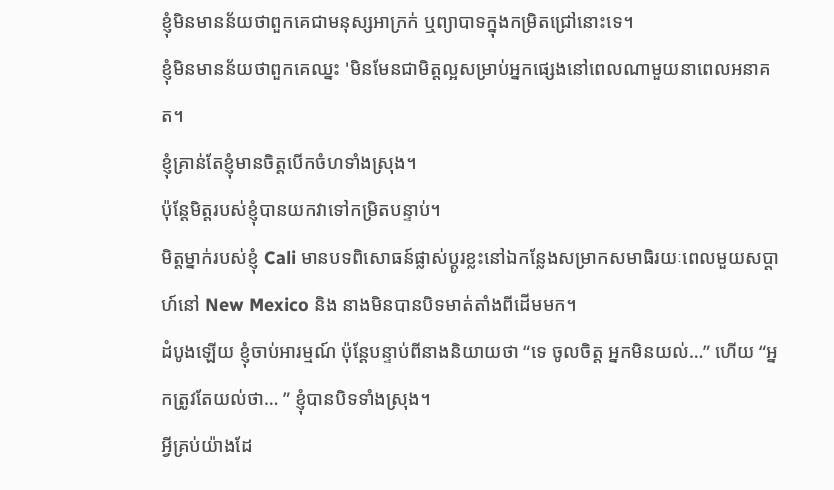ខ្ញុំមិនមានន័យថាពួកគេជាមនុស្សអាក្រក់ ឬព្យាបាទក្នុងកម្រិតជ្រៅនោះទេ។
ខ្ញុំមិនមានន័យថាពួកគេឈ្នះ 'មិនមែនជាមិត្តល្អសម្រាប់អ្នកផ្សេងនៅពេលណាមួយនាពេលអនាគត។
ខ្ញុំគ្រាន់តែខ្ញុំមានចិត្តបើកចំហទាំងស្រុង។
ប៉ុន្តែមិត្តរបស់ខ្ញុំបានយកវាទៅកម្រិតបន្ទាប់។
មិត្តម្នាក់របស់ខ្ញុំ Cali មានបទពិសោធន៍ផ្លាស់ប្តូរខ្លះនៅឯកន្លែងសម្រាកសមាធិរយៈពេលមួយសប្តាហ៍នៅ New Mexico និង នាងមិនបានបិទមាត់តាំងពីដើមមក។
ដំបូងឡើយ ខ្ញុំចាប់អារម្មណ៍ ប៉ុន្តែបន្ទាប់ពីនាងនិយាយថា “ទេ ចូលចិត្ត អ្នកមិនយល់…” ហើយ “អ្នកត្រូវតែយល់ថា… ” ខ្ញុំបានបិទទាំងស្រុង។
អ្វីគ្រប់យ៉ាងដែ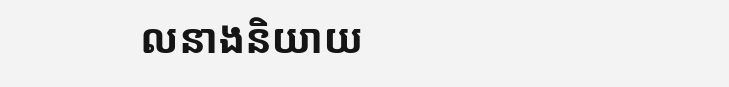លនាងនិយាយ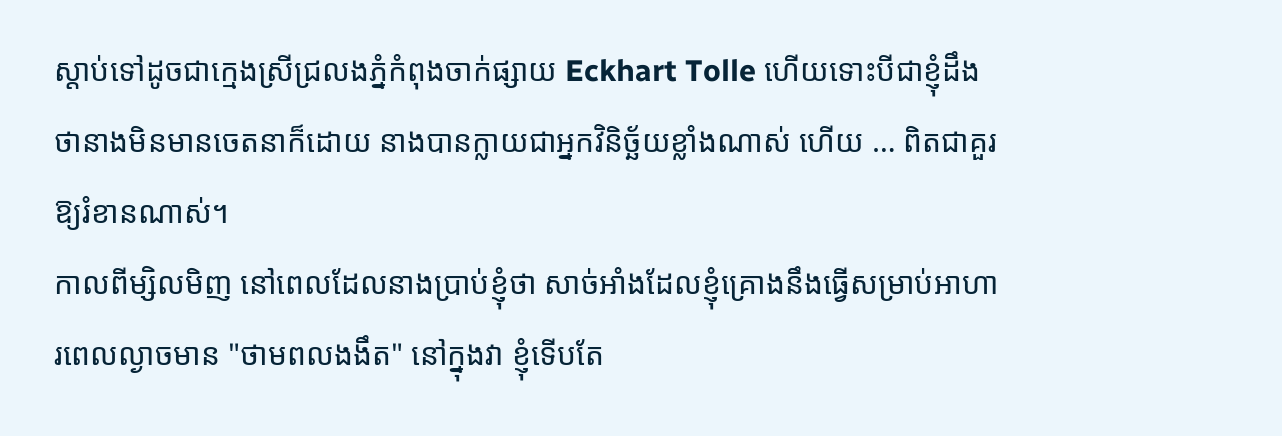ស្តាប់ទៅដូចជាក្មេងស្រីជ្រលងភ្នំកំពុងចាក់ផ្សាយ Eckhart Tolle ហើយទោះបីជាខ្ញុំដឹងថានាងមិនមានចេតនាក៏ដោយ នាងបានក្លាយជាអ្នកវិនិច្ឆ័យខ្លាំងណាស់ ហើយ … ពិតជាគួរឱ្យរំខានណាស់។
កាលពីម្សិលមិញ នៅពេលដែលនាងប្រាប់ខ្ញុំថា សាច់អាំងដែលខ្ញុំគ្រោងនឹងធ្វើសម្រាប់អាហារពេលល្ងាចមាន "ថាមពលងងឹត" នៅក្នុងវា ខ្ញុំទើបតែ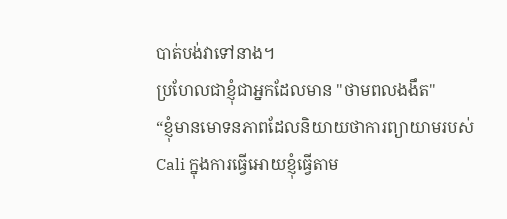បាត់បង់វាទៅនាង។
ប្រហែលជាខ្ញុំជាអ្នកដែលមាន "ថាមពលងងឹត"
“ខ្ញុំមានមោទនភាពដែលនិយាយថាការព្យាយាមរបស់ Cali ក្នុងការធ្វើអោយខ្ញុំធ្វើតាម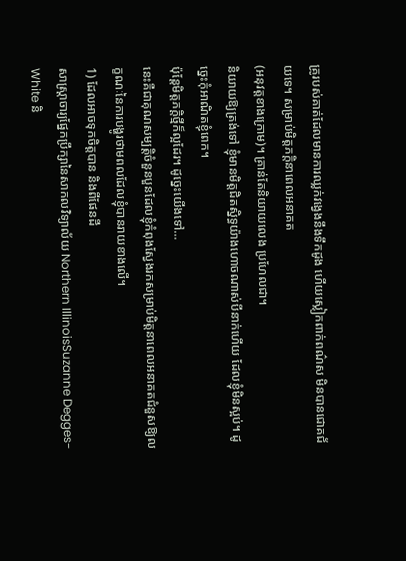គ្រូរបស់គាត់ដែលមានការឈ្លក់វង្វេងនឹងទឹកដូង ហើយស្លៀកពាក់ពណ៌ស មិនបានជោគជ័យទេ។ សម្រាប់មិត្តភក្តិនាពេលអនាគត
(អនុវត្តខាងក្រោម)។ គ្រាន់តែនិយាយលេង ប្រហែលជា។
និយាយឱ្យត្រង់ទៅ ខ្ញុំមានមិត្តជិតស្និទ្ធយ៉ាងហោចណាស់បីនាក់ហើយ ដែលខ្ញុំមិនស្អប់។ ដូច្នេះកុំអាណិតខ្ញុំពេក។
ប៉ុន្តែមិត្តភក្តិថ្មីក៏ល្អដែរ។ ដូច្នេះយើងទៅ…
នេះគឺជាគុណសម្បត្តិចំនួនបួនដែលខ្ញុំកំពុងស្វែងរកសម្រាប់មិត្តនាពេលអនាគតជំនួសឱ្យលក្ខណៈនៃការបង្ហូរថាមពលដែលខ្ញុំបានរាយខាងលើ។
1) ដែលអាចទុកចិត្តបាន និងពីផែនដី
សាស្រ្តាចារ្យផ្នែកប្រឹក្សានៃសាកលវិទ្យាល័យ Northern IllinoisSuzanne Degges-White និ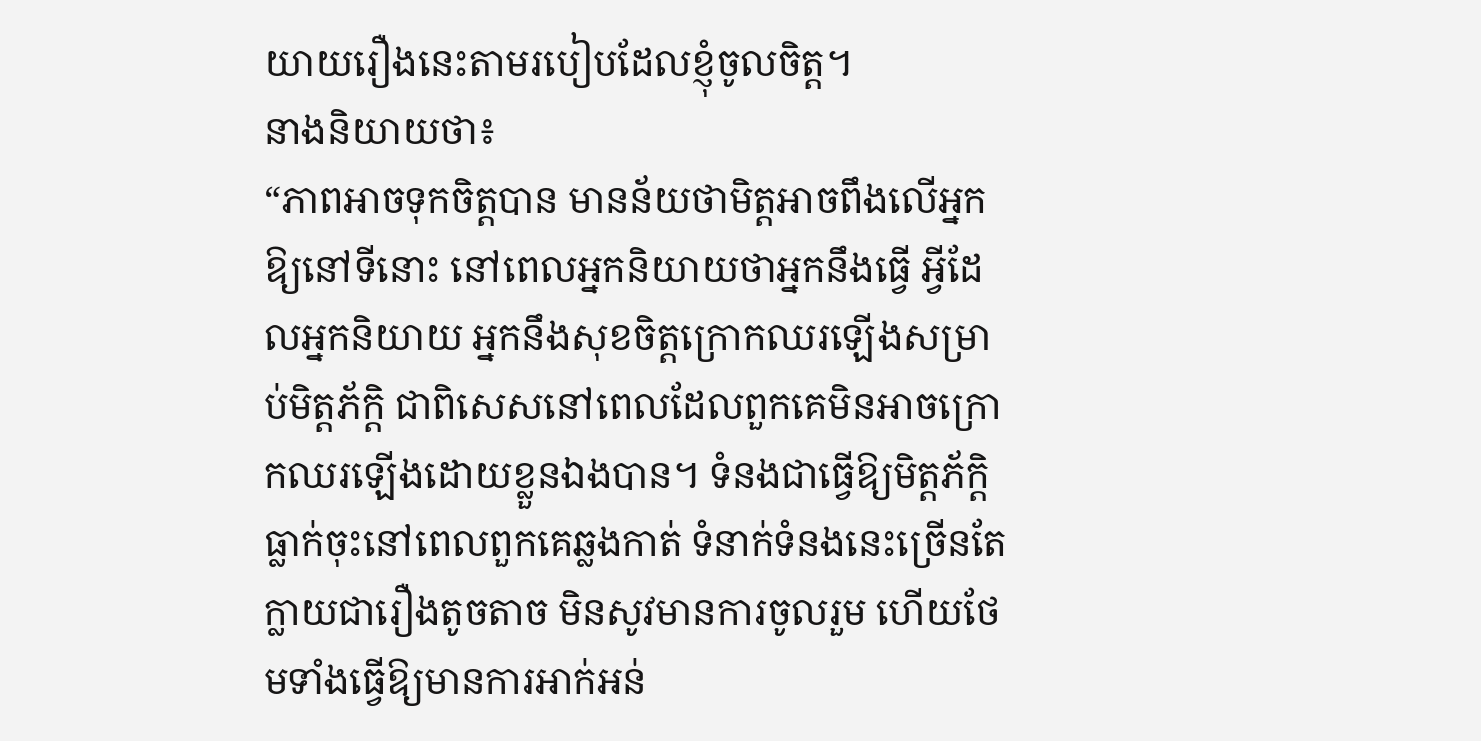យាយរឿងនេះតាមរបៀបដែលខ្ញុំចូលចិត្ត។
នាងនិយាយថា៖
“ភាពអាចទុកចិត្តបាន មានន័យថាមិត្តអាចពឹងលើអ្នកឱ្យនៅទីនោះ នៅពេលអ្នកនិយាយថាអ្នកនឹងធ្វើ អ្វីដែលអ្នកនិយាយ អ្នកនឹងសុខចិត្តក្រោកឈរឡើងសម្រាប់មិត្តភ័ក្តិ ជាពិសេសនៅពេលដែលពួកគេមិនអាចក្រោកឈរឡើងដោយខ្លួនឯងបាន។ ទំនងជាធ្វើឱ្យមិត្តភ័ក្តិធ្លាក់ចុះនៅពេលពួកគេឆ្លងកាត់ ទំនាក់ទំនងនេះច្រើនតែក្លាយជារឿងតូចតាច មិនសូវមានការចូលរួម ហើយថែមទាំងធ្វើឱ្យមានការអាក់អន់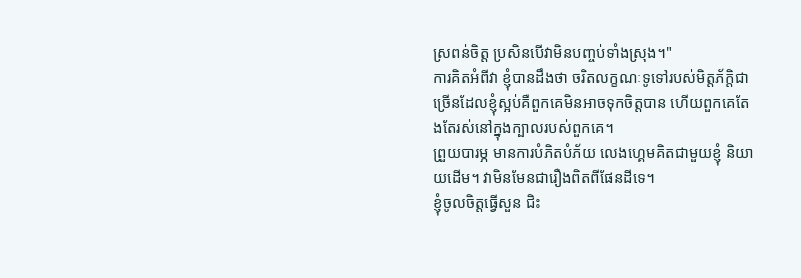ស្រពន់ចិត្ត ប្រសិនបើវាមិនបញ្ចប់ទាំងស្រុង។"
ការគិតអំពីវា ខ្ញុំបានដឹងថា ចរិតលក្ខណៈទូទៅរបស់មិត្តភ័ក្តិជាច្រើនដែលខ្ញុំស្អប់គឺពួកគេមិនអាចទុកចិត្តបាន ហើយពួកគេតែងតែរស់នៅក្នុងក្បាលរបស់ពួកគេ។
ព្រួយបារម្ភ មានការបំភិតបំភ័យ លេងហ្គេមគិតជាមួយខ្ញុំ និយាយដើម។ វាមិនមែនជារឿងពិតពីផែនដីទេ។
ខ្ញុំចូលចិត្តធ្វើសួន ជិះ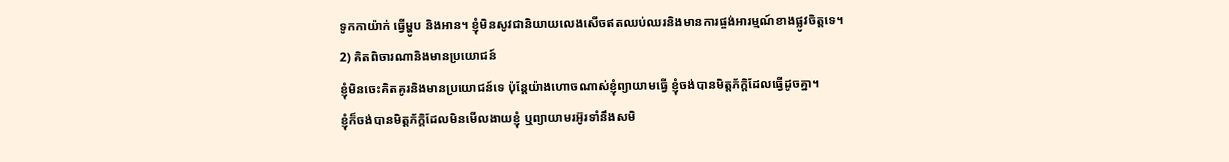ទូកកាយ៉ាក់ ធ្វើម្ហូប និងអាន។ ខ្ញុំមិនសូវជានិយាយលេងសើចឥតឈប់ឈរនិងមានការផ្ចង់អារម្មណ៍ខាងផ្លូវចិត្តទេ។
2) គិតពិចារណានិងមានប្រយោជន៍
ខ្ញុំមិនចេះគិតគូរនិងមានប្រយោជន៍ទេ ប៉ុន្តែយ៉ាងហោចណាស់ខ្ញុំព្យាយាមធ្វើ ខ្ញុំចង់បានមិត្តភ័ក្តិដែលធ្វើដូចគ្នា។
ខ្ញុំក៏ចង់បានមិត្តភ័ក្តិដែលមិនមើលងាយខ្ញុំ ឬព្យាយាមរអ៊ូរទាំនឹងសមិ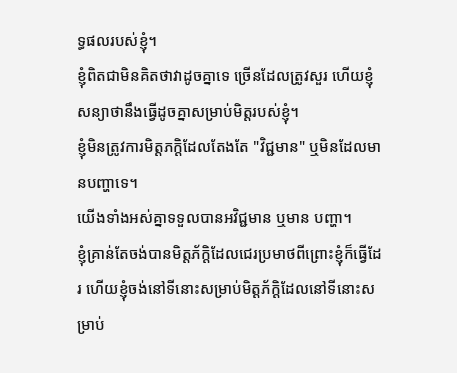ទ្ធផលរបស់ខ្ញុំ។
ខ្ញុំពិតជាមិនគិតថាវាដូចគ្នាទេ ច្រើនដែលត្រូវសួរ ហើយខ្ញុំសន្យាថានឹងធ្វើដូចគ្នាសម្រាប់មិត្តរបស់ខ្ញុំ។
ខ្ញុំមិនត្រូវការមិត្តភក្តិដែលតែងតែ "វិជ្ជមាន" ឬមិនដែលមានបញ្ហាទេ។
យើងទាំងអស់គ្នាទទួលបានអវិជ្ជមាន ឬមាន បញ្ហា។
ខ្ញុំគ្រាន់តែចង់បានមិត្តភ័ក្តិដែលជេរប្រមាថពីព្រោះខ្ញុំក៏ធ្វើដែរ ហើយខ្ញុំចង់នៅទីនោះសម្រាប់មិត្តភ័ក្តិដែលនៅទីនោះសម្រាប់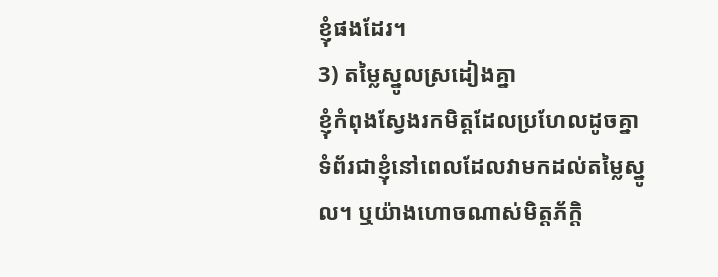ខ្ញុំផងដែរ។
3) តម្លៃស្នូលស្រដៀងគ្នា
ខ្ញុំកំពុងស្វែងរកមិត្តដែលប្រហែលដូចគ្នា ទំព័រជាខ្ញុំនៅពេលដែលវាមកដល់តម្លៃស្នូល។ ឬយ៉ាងហោចណាស់មិត្តភ័ក្តិ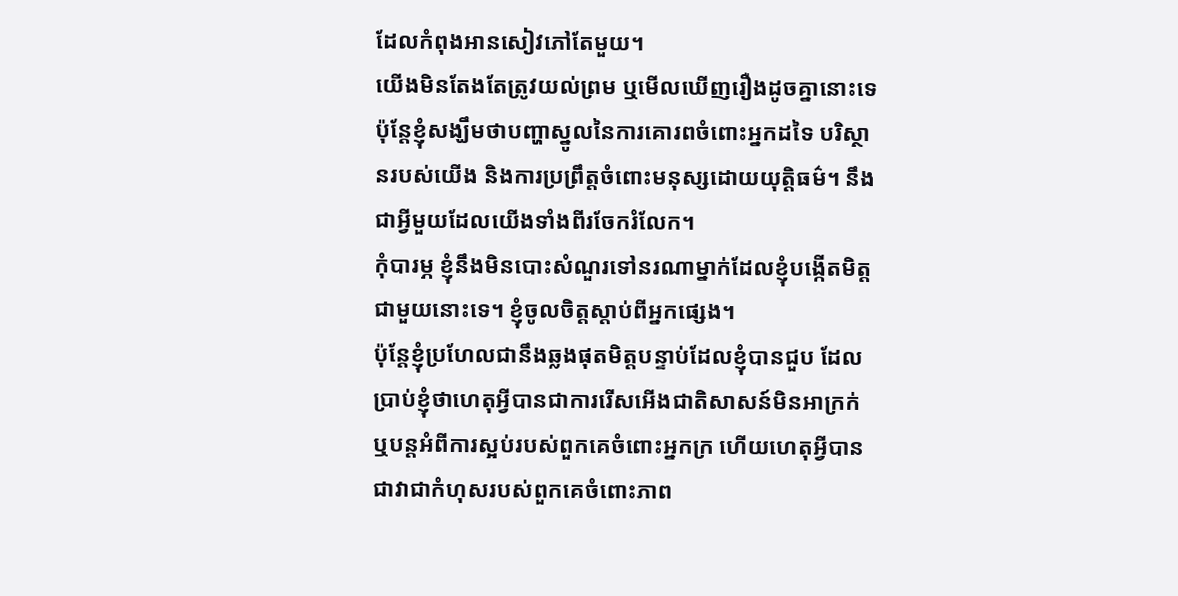ដែលកំពុងអានសៀវភៅតែមួយ។
យើងមិនតែងតែត្រូវយល់ព្រម ឬមើលឃើញរឿងដូចគ្នានោះទេ ប៉ុន្តែខ្ញុំសង្ឃឹមថាបញ្ហាស្នូលនៃការគោរពចំពោះអ្នកដទៃ បរិស្ថានរបស់យើង និងការប្រព្រឹត្តចំពោះមនុស្សដោយយុត្តិធម៌។ នឹងជាអ្វីមួយដែលយើងទាំងពីរចែករំលែក។
កុំបារម្ភ ខ្ញុំនឹងមិនបោះសំណួរទៅនរណាម្នាក់ដែលខ្ញុំបង្កើតមិត្តជាមួយនោះទេ។ ខ្ញុំចូលចិត្តស្តាប់ពីអ្នកផ្សេង។
ប៉ុន្តែខ្ញុំប្រហែលជានឹងឆ្លងផុតមិត្តបន្ទាប់ដែលខ្ញុំបានជួប ដែលប្រាប់ខ្ញុំថាហេតុអ្វីបានជាការរើសអើងជាតិសាសន៍មិនអាក្រក់ ឬបន្តអំពីការស្អប់របស់ពួកគេចំពោះអ្នកក្រ ហើយហេតុអ្វីបានជាវាជាកំហុសរបស់ពួកគេចំពោះភាព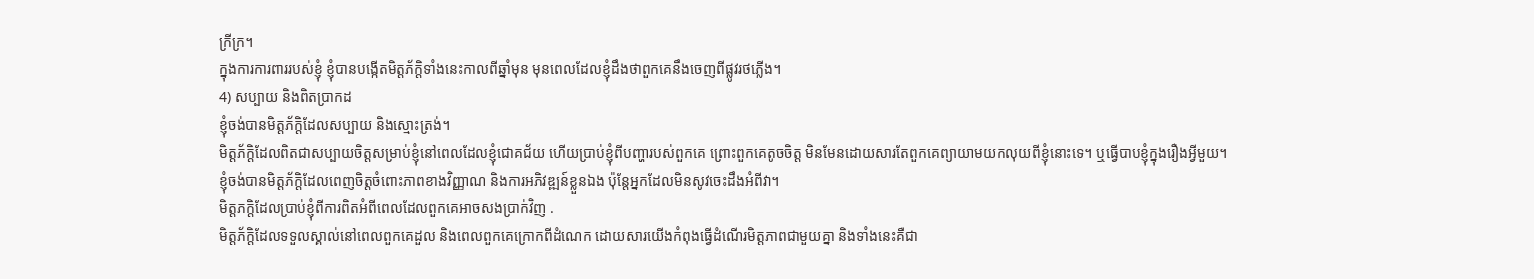ក្រីក្រ។
ក្នុងការការពាររបស់ខ្ញុំ ខ្ញុំបានបង្កើតមិត្តភ័ក្តិទាំងនេះកាលពីឆ្នាំមុន មុនពេលដែលខ្ញុំដឹងថាពួកគេនឹងចេញពីផ្លូវរថភ្លើង។
4) សប្បាយ និងពិតប្រាកដ
ខ្ញុំចង់បានមិត្តភ័ក្តិដែលសប្បាយ និងស្មោះត្រង់។
មិត្តភ័ក្តិដែលពិតជាសប្បាយចិត្តសម្រាប់ខ្ញុំនៅពេលដែលខ្ញុំជោគជ័យ ហើយប្រាប់ខ្ញុំពីបញ្ហារបស់ពួកគេ ព្រោះពួកគេតូចចិត្ត មិនមែនដោយសារតែពួកគេព្យាយាមយកលុយពីខ្ញុំនោះទេ។ ឬធ្វើបាបខ្ញុំក្នុងរឿងអ្វីមួយ។
ខ្ញុំចង់បានមិត្តភ័ក្តិដែលពេញចិត្តចំពោះភាពខាងវិញ្ញាណ និងការអភិវឌ្ឍន៍ខ្លួនឯង ប៉ុន្តែអ្នកដែលមិនសូវចេះដឹងអំពីវា។
មិត្តភក្តិដែលប្រាប់ខ្ញុំពីការពិតអំពីពេលដែលពួកគេអាចសងប្រាក់វិញ .
មិត្តភ័ក្តិដែលទទួលស្គាល់នៅពេលពួកគេដួល និងពេលពួកគេក្រោកពីដំណេក ដោយសារយើងកំពុងធ្វើដំណើរមិត្តភាពជាមួយគ្នា និងទាំងនេះគឺជា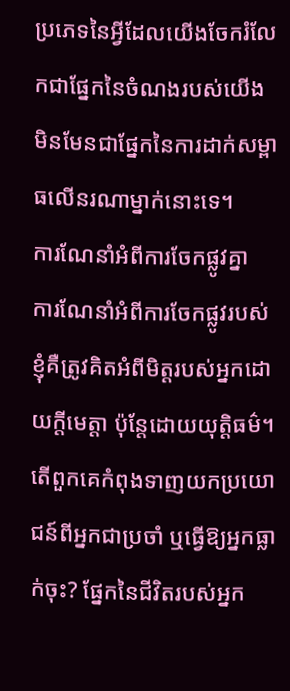ប្រភេទនៃអ្វីដែលយើងចែករំលែកជាផ្នែកនៃចំណងរបស់យើង មិនមែនជាផ្នែកនៃការដាក់សម្ពាធលើនរណាម្នាក់នោះទេ។
ការណែនាំអំពីការចែកផ្លូវគ្នា
ការណែនាំអំពីការចែកផ្លូវរបស់ខ្ញុំគឺត្រូវគិតអំពីមិត្តរបស់អ្នកដោយក្តីមេត្តា ប៉ុន្តែដោយយុត្តិធម៌។ តើពួកគេកំពុងទាញយកប្រយោជន៍ពីអ្នកជាប្រចាំ ឬធ្វើឱ្យអ្នកធ្លាក់ចុះ? ផ្នែកនៃជីវិតរបស់អ្នក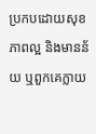ប្រកបដោយសុខភាពល្អ និងមានន័យ ឬពួកគេក្លាយ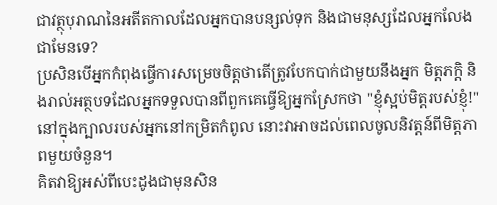ជាវត្ថុបុរាណនៃអតីតកាលដែលអ្នកបានបន្សល់ទុក និងជាមនុស្សដែលអ្នកលែងជាមែនទេ?
ប្រសិនបើអ្នកកំពុងធ្វើការសម្រេចចិត្តថាតើត្រូវបែកបាក់ជាមួយនឹងអ្នក មិត្តភក្តិ និងរាល់អត្ថបទដែលអ្នកទទួលបានពីពួកគេធ្វើឱ្យអ្នកស្រែកថា "ខ្ញុំស្អប់មិត្តរបស់ខ្ញុំ!" នៅក្នុងក្បាលរបស់អ្នកនៅកម្រិតកំពូល នោះវាអាចដល់ពេលចូលនិវត្តន៍ពីមិត្តភាពមួយចំនួន។
គិតវាឱ្យអស់ពីបេះដូងជាមុនសិន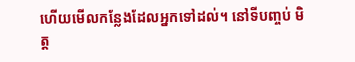ហើយមើលកន្លែងដែលអ្នកទៅដល់។ នៅទីបញ្ចប់ មិត្ត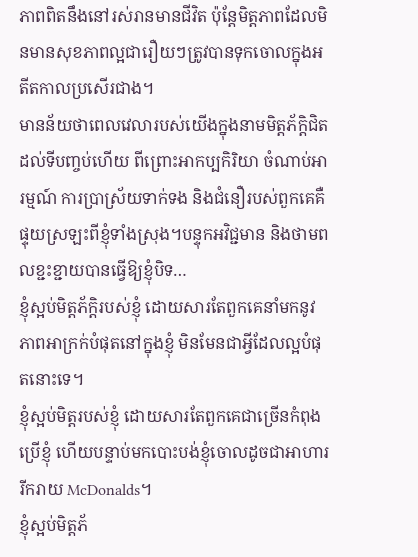ភាពពិតនឹងនៅរស់រានមានជីវិត ប៉ុន្តែមិត្តភាពដែលមិនមានសុខភាពល្អជារឿយៗត្រូវបានទុកចោលក្នុងអតីតកាលប្រសើរជាង។
មានន័យថាពេលវេលារបស់យើងក្នុងនាមមិត្តភ័ក្តិជិតដល់ទីបញ្ចប់ហើយ ពីព្រោះអាកប្បកិរិយា ចំណាប់អារម្មណ៍ ការប្រាស្រ័យទាក់ទង និងជំនឿរបស់ពួកគេគឺផ្ទុយស្រឡះពីខ្ញុំទាំងស្រុង។បន្ទុកអវិជ្ជមាន និងថាមពលខ្ជះខ្ជាយបានធ្វើឱ្យខ្ញុំបិទ…
ខ្ញុំស្អប់មិត្តភ័ក្តិរបស់ខ្ញុំ ដោយសារតែពួកគេនាំមកនូវភាពអាក្រក់បំផុតនៅក្នុងខ្ញុំ មិនមែនជាអ្វីដែលល្អបំផុតនោះទេ។
ខ្ញុំស្អប់មិត្តរបស់ខ្ញុំ ដោយសារតែពួកគេជាច្រើនកំពុងប្រើខ្ញុំ ហើយបន្ទាប់មកបោះបង់ខ្ញុំចោលដូចជាអាហាររីករាយ McDonalds។
ខ្ញុំស្អប់មិត្តភ័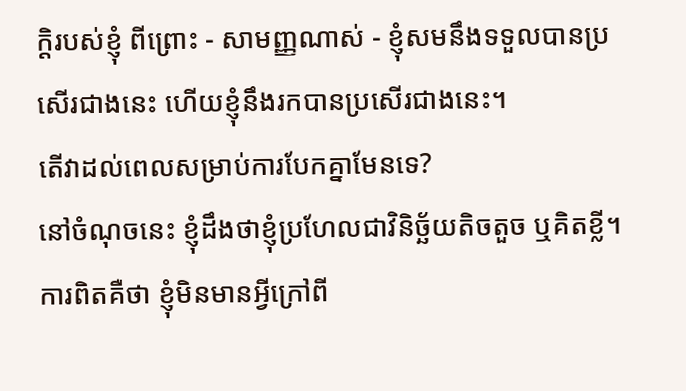ក្តិរបស់ខ្ញុំ ពីព្រោះ - សាមញ្ញណាស់ - ខ្ញុំសមនឹងទទួលបានប្រសើរជាងនេះ ហើយខ្ញុំនឹងរកបានប្រសើរជាងនេះ។
តើវាដល់ពេលសម្រាប់ការបែកគ្នាមែនទេ?
នៅចំណុចនេះ ខ្ញុំដឹងថាខ្ញុំប្រហែលជាវិនិច្ឆ័យតិចតួច ឬគិតខ្លី។
ការពិតគឺថា ខ្ញុំមិនមានអ្វីក្រៅពី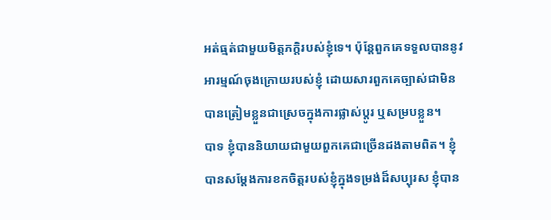អត់ធ្មត់ជាមួយមិត្តភក្តិរបស់ខ្ញុំទេ។ ប៉ុន្តែពួកគេទទួលបាននូវអារម្មណ៍ចុងក្រោយរបស់ខ្ញុំ ដោយសារពួកគេច្បាស់ជាមិនបានត្រៀមខ្លួនជាស្រេចក្នុងការផ្លាស់ប្តូរ ឬសម្របខ្លួន។
បាទ ខ្ញុំបាននិយាយជាមួយពួកគេជាច្រើនដងតាមពិត។ ខ្ញុំបានសម្តែងការខកចិត្តរបស់ខ្ញុំក្នុងទម្រង់ដ៏សប្បុរស ខ្ញុំបាន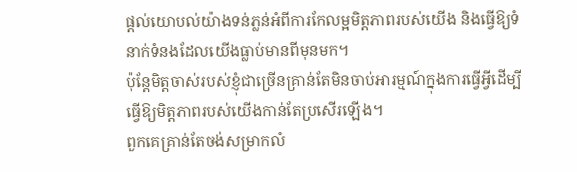ផ្ដល់យោបល់យ៉ាងទន់ភ្លន់អំពីការកែលម្អមិត្តភាពរបស់យើង និងធ្វើឱ្យទំនាក់ទំនងដែលយើងធ្លាប់មានពីមុនមក។
ប៉ុន្តែមិត្តចាស់របស់ខ្ញុំជាច្រើនគ្រាន់តែមិនចាប់អារម្មណ៍ក្នុងការធ្វើអ្វីដើម្បី ធ្វើឱ្យមិត្តភាពរបស់យើងកាន់តែប្រសើរឡើង។
ពួកគេគ្រាន់តែចង់សម្រាកលំ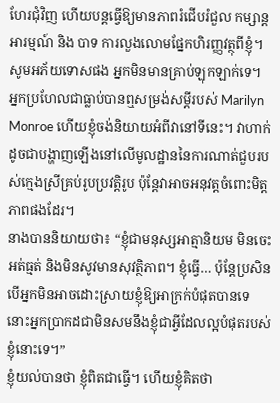ហែរជុំវិញ ហើយបន្តធ្វើឱ្យមានភាពរំជើបរំជួល កម្សាន្តអារម្មណ៍ និង បាទ ការលួងលោមផ្នែកហិរញ្ញវត្ថុពីខ្ញុំ។
សូមអភ័យទោសផង អ្នកមិនមានគ្រាប់ឡុកឡាក់ទេ។
អ្នកប្រហែលជាធ្លាប់បានឮសម្រង់សម្តីរបស់ Marilyn Monroe ហើយខ្ញុំចង់និយាយអំពីវានៅទីនេះ។ វាហាក់ដូចជាបង្ហាញឡើងនៅលើមូលដ្ឋាននៃការណាត់ជួបរបស់ក្មេងស្រីគ្រប់រូបប្រវត្តិរូប ប៉ុន្តែវាអាចអនុវត្តចំពោះមិត្តភាពផងដែរ។
នាងបាននិយាយថា៖ “ខ្ញុំជាមនុស្សអាត្មានិយម មិនចេះអត់ធ្មត់ និងមិនសូវមានសុវត្ថិភាព។ ខ្ញុំធ្វើ… ប៉ុន្តែប្រសិនបើអ្នកមិនអាចដោះស្រាយខ្ញុំឱ្យអាក្រក់បំផុតបានទេ នោះអ្នកប្រាកដជាមិនសមនឹងខ្ញុំជាអ្វីដែលល្អបំផុតរបស់ខ្ញុំនោះទេ។”
ខ្ញុំយល់បានថា ខ្ញុំពិតជាធ្វើ។ ហើយខ្ញុំគិតថា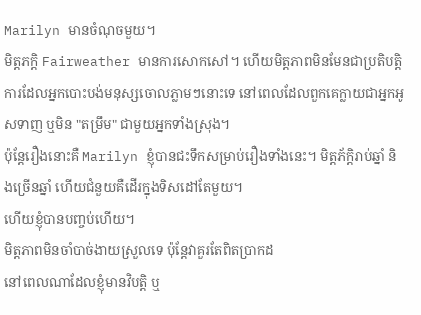Marilyn មានចំណុចមួយ។
មិត្តភក្តិ Fairweather មានការសោកសៅ។ ហើយមិត្តភាពមិនមែនជាប្រតិបត្តិការដែលអ្នកបោះបង់មនុស្សចោលភ្លាមៗនោះទេ នៅពេលដែលពួកគេក្លាយជាអ្នកអូសទាញ ឬមិន "តម្រឹម" ជាមួយអ្នកទាំងស្រុង។
ប៉ុន្តែរឿងនោះគឺ Marilyn ខ្ញុំបានជះទឹកសម្រាប់រឿងទាំងនេះ។ មិត្តភ័ក្តិរាប់ឆ្នាំ និងច្រើនឆ្នាំ ហើយជំនួយគឺដើរក្នុងទិសដៅតែមួយ។
ហើយខ្ញុំបានបញ្ចប់ហើយ។
មិត្តភាពមិនចាំបាច់ងាយស្រួលទេ ប៉ុន្តែវាគួរតែពិតប្រាកដ
នៅពេលណាដែលខ្ញុំមានវិបត្តិ ឬ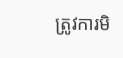ត្រូវការមិ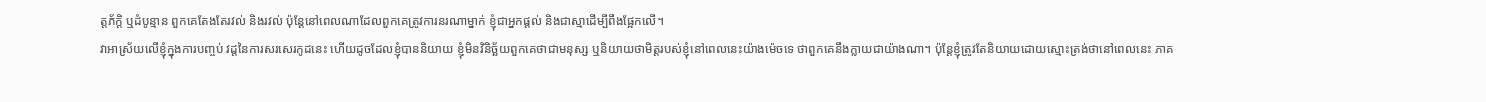ត្តភ័ក្តិ ឬដំបូន្មាន ពួកគេតែងតែរវល់ និងរវល់ ប៉ុន្តែនៅពេលណាដែលពួកគេត្រូវការនរណាម្នាក់ ខ្ញុំជាអ្នកផ្តល់ និងជាស្មាដើម្បីពឹងផ្អែកលើ។
វាអាស្រ័យលើខ្ញុំក្នុងការបញ្ចប់ វដ្តនៃការសរសេរកូដនេះ ហើយដូចដែលខ្ញុំបាននិយាយ ខ្ញុំមិនវិនិច្ឆ័យពួកគេថាជាមនុស្ស ឬនិយាយថាមិត្តរបស់ខ្ញុំនៅពេលនេះយ៉ាងម៉េចទេ ថាពួកគេនឹងក្លាយជាយ៉ាងណា។ ប៉ុន្តែខ្ញុំត្រូវតែនិយាយដោយស្មោះត្រង់ថានៅពេលនេះ ភាគ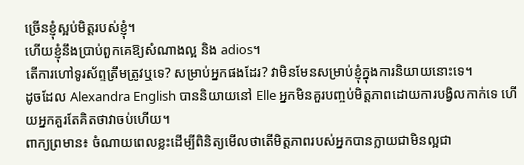ច្រើនខ្ញុំស្អប់មិត្តរបស់ខ្ញុំ។
ហើយខ្ញុំនឹងប្រាប់ពួកគេឱ្យសំណាងល្អ និង adios។
តើការហៅទូរស័ព្ទត្រឹមត្រូវឬទេ? សម្រាប់អ្នកផងដែរ? វាមិនមែនសម្រាប់ខ្ញុំក្នុងការនិយាយនោះទេ។
ដូចដែល Alexandra English បាននិយាយនៅ Elle អ្នកមិនគួរបញ្ចប់មិត្តភាពដោយការបង្វិលកាក់ទេ ហើយអ្នកគួរតែគិតថាវាចប់ហើយ។
ពាក្យព្រមាន៖ ចំណាយពេលខ្លះដើម្បីពិនិត្យមើលថាតើមិត្តភាពរបស់អ្នកបានក្លាយជាមិនល្អជា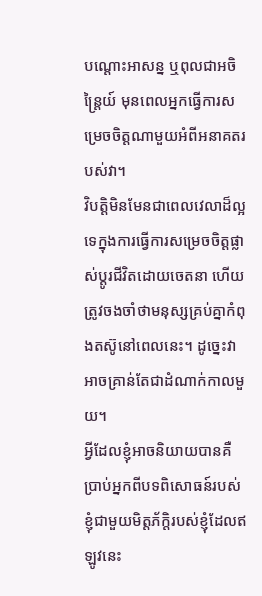បណ្ដោះអាសន្ន ឬពុលជាអចិន្ត្រៃយ៍ មុនពេលអ្នកធ្វើការសម្រេចចិត្តណាមួយអំពីអនាគតរបស់វា។
វិបត្តិមិនមែនជាពេលវេលាដ៏ល្អទេក្នុងការធ្វើការសម្រេចចិត្តផ្លាស់ប្តូរជីវិតដោយចេតនា ហើយត្រូវចងចាំថាមនុស្សគ្រប់គ្នាកំពុងតស៊ូនៅពេលនេះ។ ដូច្នេះវាអាចគ្រាន់តែជាដំណាក់កាលមួយ។
អ្វីដែលខ្ញុំអាចនិយាយបានគឺប្រាប់អ្នកពីបទពិសោធន៍របស់ខ្ញុំជាមួយមិត្តភ័ក្តិរបស់ខ្ញុំដែលឥឡូវនេះ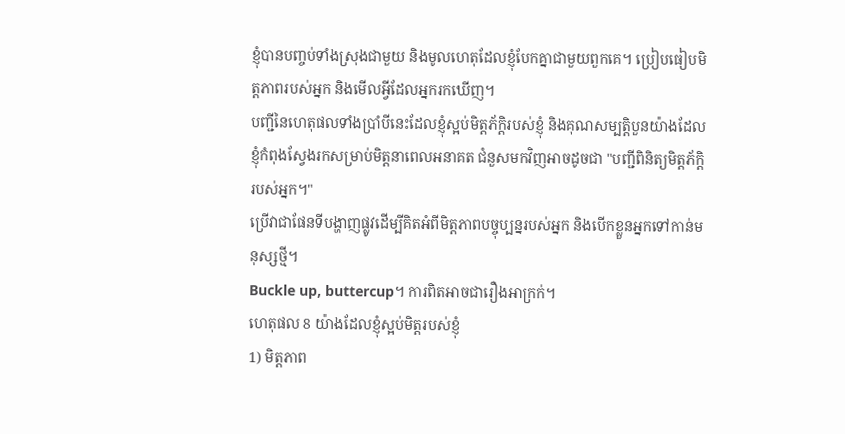ខ្ញុំបានបញ្ចប់ទាំងស្រុងជាមួយ និងមូលហេតុដែលខ្ញុំបែកគ្នាជាមួយពួកគេ។ ប្រៀបធៀបមិត្តភាពរបស់អ្នក និងមើលអ្វីដែលអ្នករកឃើញ។
បញ្ជីនៃហេតុផលទាំងប្រាំបីនេះដែលខ្ញុំស្អប់មិត្តភ័ក្តិរបស់ខ្ញុំ និងគុណសម្បត្តិបួនយ៉ាងដែលខ្ញុំកំពុងស្វែងរកសម្រាប់មិត្តនាពេលអនាគត ជំនួសមកវិញអាចដូចជា "បញ្ជីពិនិត្យមិត្តភ័ក្តិរបស់អ្នក។"
ប្រើវាជាផែនទីបង្ហាញផ្លូវដើម្បីគិតអំពីមិត្តភាពបច្ចុប្បន្នរបស់អ្នក និងបើកខ្លួនអ្នកទៅកាន់មនុស្សថ្មី។
Buckle up, buttercup។ ការពិតអាចជារឿងអាក្រក់។
ហេតុផល 8 យ៉ាងដែលខ្ញុំស្អប់មិត្តរបស់ខ្ញុំ
1) មិត្តភាព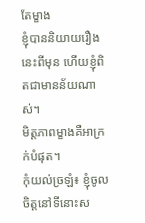តែម្ខាង
ខ្ញុំបាននិយាយរឿងនេះពីមុន ហើយខ្ញុំពិតជាមានន័យណាស់។
មិត្តភាពម្ខាងគឺអាក្រក់បំផុត។
កុំយល់ច្រឡំ៖ ខ្ញុំចូលចិត្តនៅទីនោះស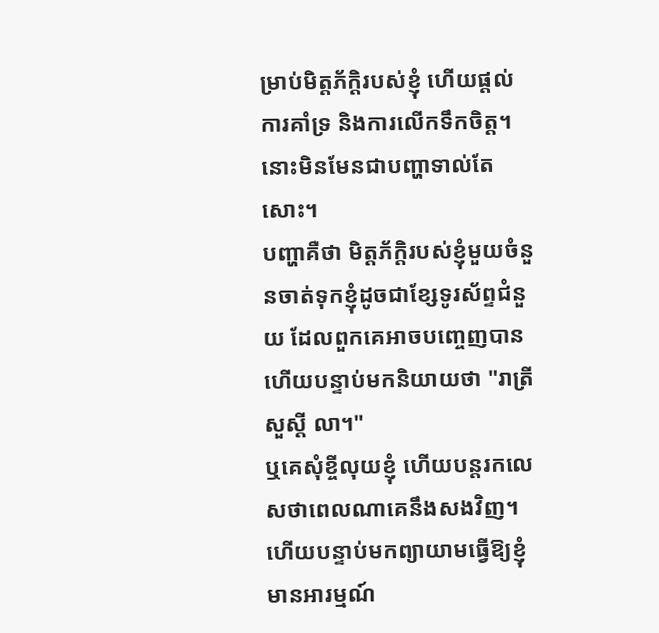ម្រាប់មិត្តភ័ក្តិរបស់ខ្ញុំ ហើយផ្តល់ការគាំទ្រ និងការលើកទឹកចិត្ត។ នោះមិនមែនជាបញ្ហាទាល់តែសោះ។
បញ្ហាគឺថា មិត្តភ័ក្តិរបស់ខ្ញុំមួយចំនួនចាត់ទុកខ្ញុំដូចជាខ្សែទូរស័ព្ទជំនួយ ដែលពួកគេអាចបញ្ចេញបាន ហើយបន្ទាប់មកនិយាយថា "រាត្រីសួស្តី លា។"
ឬគេសុំខ្ចីលុយខ្ញុំ ហើយបន្តរកលេសថាពេលណាគេនឹងសងវិញ។ ហើយបន្ទាប់មកព្យាយាមធ្វើឱ្យខ្ញុំមានអារម្មណ៍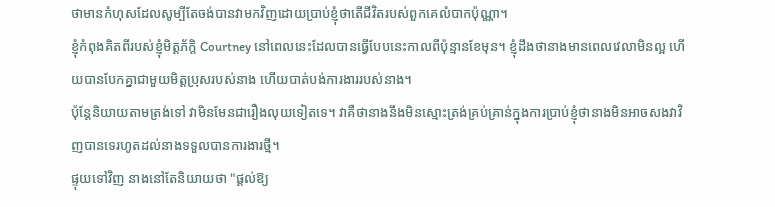ថាមានកំហុសដែលសូម្បីតែចង់បានវាមកវិញដោយប្រាប់ខ្ញុំថាតើជីវិតរបស់ពួកគេលំបាកប៉ុណ្ណា។
ខ្ញុំកំពុងគិតពីរបស់ខ្ញុំមិត្តភ័ក្តិ Courtney នៅពេលនេះដែលបានធ្វើបែបនេះកាលពីប៉ុន្មានខែមុន។ ខ្ញុំដឹងថានាងមានពេលវេលាមិនល្អ ហើយបានបែកគ្នាជាមួយមិត្តប្រុសរបស់នាង ហើយបាត់បង់ការងាររបស់នាង។
ប៉ុន្តែនិយាយតាមត្រង់ទៅ វាមិនមែនជារឿងលុយទៀតទេ។ វាគឺថានាងនឹងមិនស្មោះត្រង់គ្រប់គ្រាន់ក្នុងការប្រាប់ខ្ញុំថានាងមិនអាចសងវាវិញបានទេរហូតដល់នាងទទួលបានការងារថ្មី។
ផ្ទុយទៅវិញ នាងនៅតែនិយាយថា "ផ្តល់ឱ្យ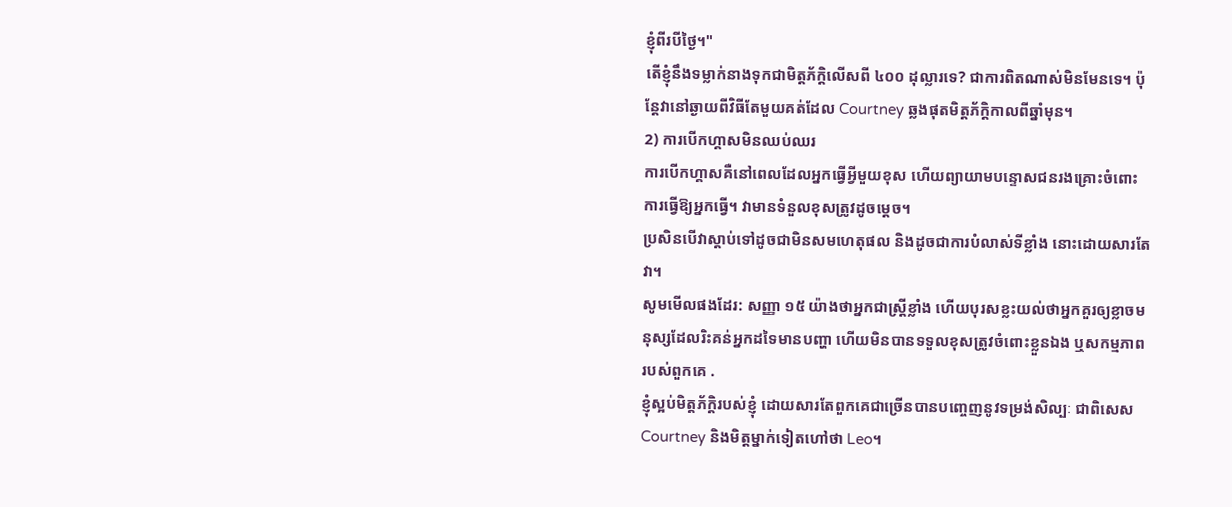ខ្ញុំពីរបីថ្ងៃ។"
តើខ្ញុំនឹងទម្លាក់នាងទុកជាមិត្តភ័ក្តិលើសពី ៤០០ ដុល្លារទេ? ជាការពិតណាស់មិនមែនទេ។ ប៉ុន្តែវានៅឆ្ងាយពីវិធីតែមួយគត់ដែល Courtney ឆ្លងផុតមិត្តភ័ក្តិកាលពីឆ្នាំមុន។
2) ការបើកហ្គាសមិនឈប់ឈរ
ការបើកហ្គាសគឺនៅពេលដែលអ្នកធ្វើអ្វីមួយខុស ហើយព្យាយាមបន្ទោសជនរងគ្រោះចំពោះការធ្វើឱ្យអ្នកធ្វើ។ វាមានទំនួលខុសត្រូវដូចម្ដេច។
ប្រសិនបើវាស្តាប់ទៅដូចជាមិនសមហេតុផល និងដូចជាការបំលាស់ទីខ្លាំង នោះដោយសារតែវា។
សូមមើលផងដែរ: សញ្ញា ១៥ យ៉ាងថាអ្នកជាស្ត្រីខ្លាំង ហើយបុរសខ្លះយល់ថាអ្នកគួរឲ្យខ្លាចមនុស្សដែលរិះគន់អ្នកដទៃមានបញ្ហា ហើយមិនបានទទួលខុសត្រូវចំពោះខ្លួនឯង ឬសកម្មភាពរបស់ពួកគេ .
ខ្ញុំស្អប់មិត្តភ័ក្តិរបស់ខ្ញុំ ដោយសារតែពួកគេជាច្រើនបានបញ្ចេញនូវទម្រង់សិល្បៈ ជាពិសេស Courtney និងមិត្តម្នាក់ទៀតហៅថា Leo។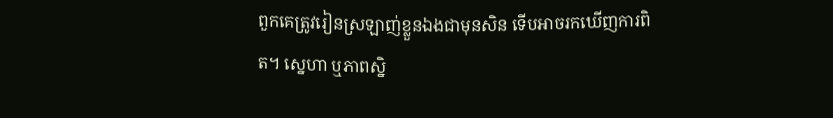ពួកគេត្រូវរៀនស្រឡាញ់ខ្លួនឯងជាមុនសិន ទើបអាចរកឃើញការពិត។ ស្នេហា ឬភាពស្និ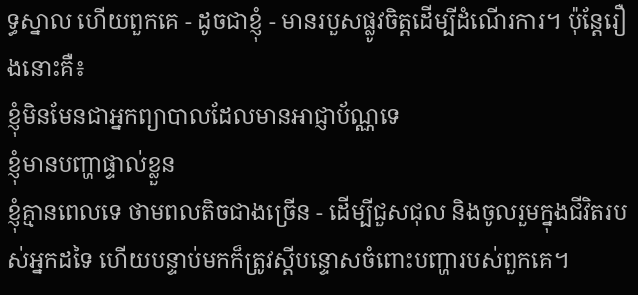ទ្ធស្នាល ហើយពួកគេ - ដូចជាខ្ញុំ - មានរបួសផ្លូវចិត្តដើម្បីដំណើរការ។ ប៉ុន្តែរឿងនោះគឺ៖
ខ្ញុំមិនមែនជាអ្នកព្យាបាលដែលមានអាជ្ញាប័ណ្ណទេ
ខ្ញុំមានបញ្ហាផ្ទាល់ខ្លួន
ខ្ញុំគ្មានពេលទេ ថាមពលតិចជាងច្រើន - ដើម្បីជួសជុល និងចូលរួមក្នុងជីវិតរបស់អ្នកដទៃ ហើយបន្ទាប់មកក៏ត្រូវស្តីបន្ទោសចំពោះបញ្ហារបស់ពួកគេ។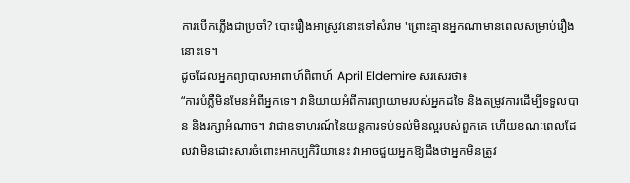ការបើកភ្លើងជាប្រចាំ? បោះរឿងអាស្រូវនោះទៅសំរាម 'ព្រោះគ្មានអ្នកណាមានពេលសម្រាប់រឿងនោះទេ។
ដូចដែលអ្នកព្យាបាលអាពាហ៍ពិពាហ៍ April Eldemire សរសេរថា៖
“ការបំភ្លឺមិនមែនអំពីអ្នកទេ។ វានិយាយអំពីការព្យាយាមរបស់អ្នកដទៃ និងតម្រូវការដើម្បីទទួលបាន និងរក្សាអំណាច។ វាជាឧទាហរណ៍នៃយន្តការទប់ទល់មិនល្អរបស់ពួកគេ ហើយខណៈពេលដែលវាមិនដោះសារចំពោះអាកប្បកិរិយានេះ វាអាចជួយអ្នកឱ្យដឹងថាអ្នកមិនត្រូវ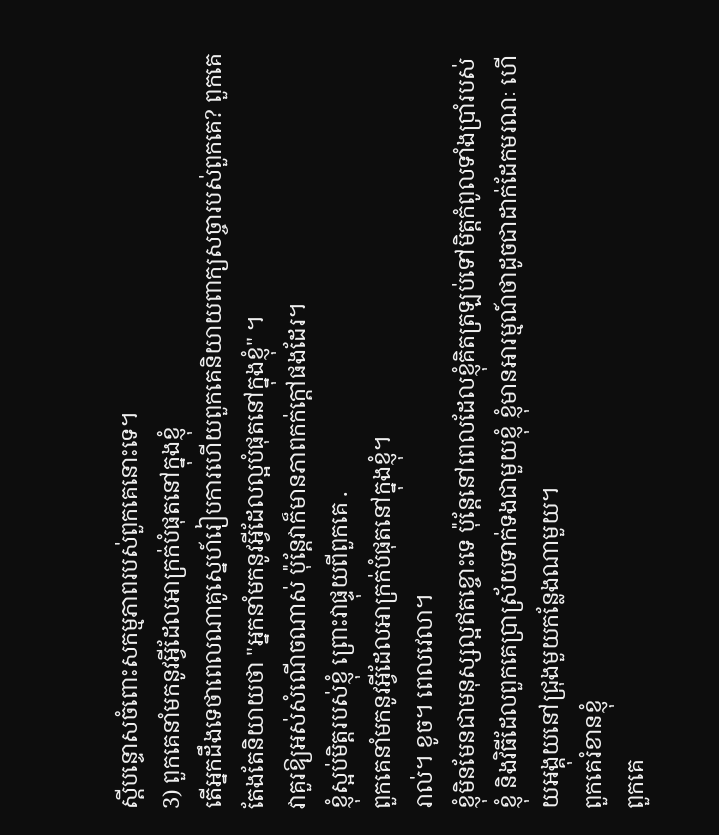ស្តីបន្ទោសចំពោះសកម្មភាពរបស់ពួកគេនោះទេ។
3) ពួកគេនាំមកនូវអ្វីដែលអាក្រក់បំផុតនៅក្នុងខ្ញុំ
តើអ្នកដឹងទេថាពេលណាគូស្នេហ៍រៀបការហើយពួកគេនិយាយពាក្យសច្ចារបស់ពួកគេ? ពួកគេតែងតែនិយាយថា "អ្នកនាំមកនូវអ្វីដែលល្អបំផុតនៅក្នុងខ្ញុំ" ។
វាគួរឱ្យអស់សំណើចណាស់ ប៉ុន្តែវាក៏មានភាពកក់ក្តៅផងដែរ។
ខ្ញុំស្អប់មិត្តរបស់ខ្ញុំ ព្រោះវាផ្ទុយពីពួកគេ .
ពួកគេនាំមកនូវអ្វីដែលអាក្រក់បំផុតនៅក្នុងខ្ញុំ។
រាល់។ ខូច។ ពេលវេលា។
ខ្ញុំមិនមែនជាមនុស្សល្អឥតខ្ចោះទេ ប៉ុន្តែនៅពេលដែលខ្ញុំគិតត្រឡប់ទៅមិត្តកំពូលទាំងប្រាំរបស់ខ្ញុំ និងវិធីដែលពួកគេប្រាស្រ័យទាក់ទងជាមួយខ្ញុំ ខ្ញុំមានអារម្មណ៍ថាដូចជាដាក់ដែកមរណៈ ហើយអង្គុយនៅជ្រុងមួយកន្លែងណាមួយ។
ពួកគេរំខានខ្ញុំ
ពួកគេ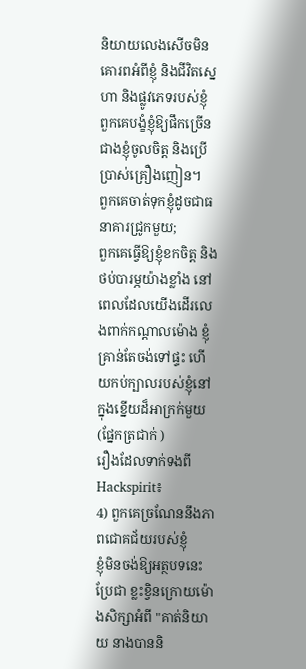និយាយលេងសើចមិនគោរពអំពីខ្ញុំ និងជីវិតស្នេហា និងផ្លូវភេទរបស់ខ្ញុំ
ពួកគេបង្ខំខ្ញុំឱ្យផឹកច្រើនជាងខ្ញុំចូលចិត្ត និងប្រើប្រាស់គ្រឿងញៀន។
ពួកគេចាត់ទុកខ្ញុំដូចជាធនាគារជ្រូកមួយ;
ពួកគេធ្វើឱ្យខ្ញុំខកចិត្ត និងថប់បារម្ភយ៉ាងខ្លាំង នៅពេលដែលយើងដើរលេងពាក់កណ្តាលម៉ោង ខ្ញុំគ្រាន់តែចង់ទៅផ្ទះ ហើយកប់ក្បាលរបស់ខ្ញុំនៅក្នុងខ្នើយដ៏អាក្រក់មួយ (ផ្នែកត្រជាក់ )
រឿងដែលទាក់ទងពី Hackspirit៖
4) ពួកគេច្រណែននឹងភាពជោគជ័យរបស់ខ្ញុំ
ខ្ញុំមិនចង់ឱ្យអត្ថបទនេះប្រែជា ខ្លះខ្វិនក្រោយម៉ោងសិក្សាអំពី "គាត់និយាយ នាងបាននិ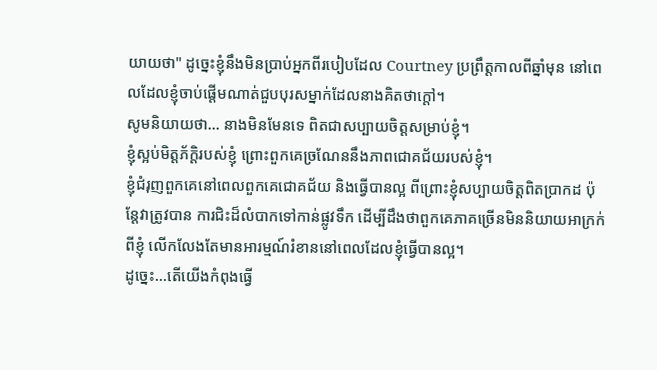យាយថា" ដូច្នេះខ្ញុំនឹងមិនប្រាប់អ្នកពីរបៀបដែល Courtney ប្រព្រឹត្តកាលពីឆ្នាំមុន នៅពេលដែលខ្ញុំចាប់ផ្តើមណាត់ជួបបុរសម្នាក់ដែលនាងគិតថាក្តៅ។
សូមនិយាយថា... នាងមិនមែនទេ ពិតជាសប្បាយចិត្តសម្រាប់ខ្ញុំ។
ខ្ញុំស្អប់មិត្តភ័ក្តិរបស់ខ្ញុំ ព្រោះពួកគេច្រណែននឹងភាពជោគជ័យរបស់ខ្ញុំ។
ខ្ញុំជំរុញពួកគេនៅពេលពួកគេជោគជ័យ និងធ្វើបានល្អ ពីព្រោះខ្ញុំសប្បាយចិត្តពិតប្រាកដ ប៉ុន្តែវាត្រូវបាន ការជិះដ៏លំបាកទៅកាន់ផ្លូវទឹក ដើម្បីដឹងថាពួកគេភាគច្រើនមិននិយាយអាក្រក់ពីខ្ញុំ លើកលែងតែមានអារម្មណ៍រំខាននៅពេលដែលខ្ញុំធ្វើបានល្អ។
ដូច្នេះ...តើយើងកំពុងធ្វើ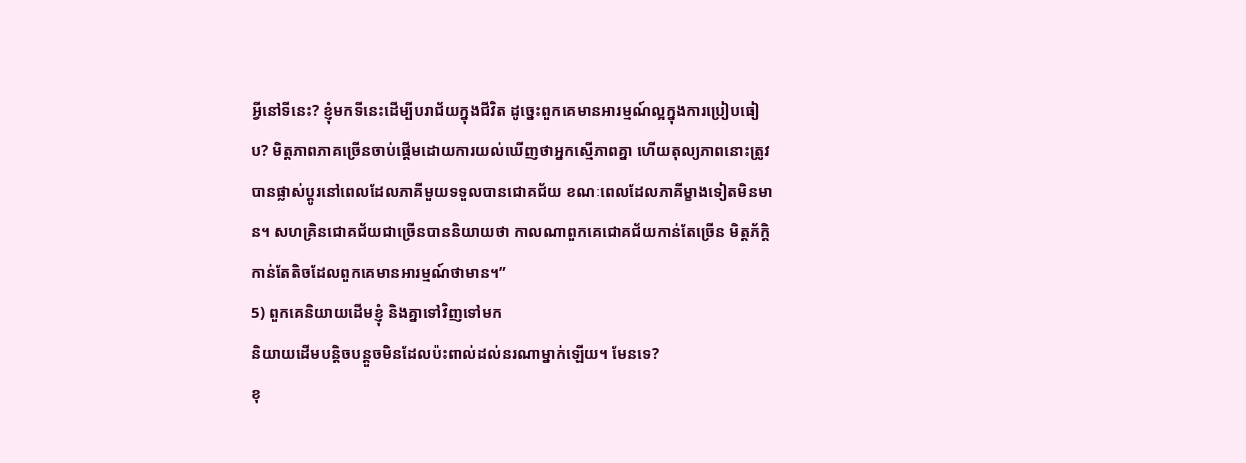អ្វីនៅទីនេះ? ខ្ញុំមកទីនេះដើម្បីបរាជ័យក្នុងជីវិត ដូច្នេះពួកគេមានអារម្មណ៍ល្អក្នុងការប្រៀបធៀប? មិត្តភាពភាគច្រើនចាប់ផ្តើមដោយការយល់ឃើញថាអ្នកស្មើភាពគ្នា ហើយតុល្យភាពនោះត្រូវបានផ្លាស់ប្តូរនៅពេលដែលភាគីមួយទទួលបានជោគជ័យ ខណៈពេលដែលភាគីម្ខាងទៀតមិនមាន។ សហគ្រិនជោគជ័យជាច្រើនបាននិយាយថា កាលណាពួកគេជោគជ័យកាន់តែច្រើន មិត្តភ័ក្តិកាន់តែតិចដែលពួកគេមានអារម្មណ៍ថាមាន។”
5) ពួកគេនិយាយដើមខ្ញុំ និងគ្នាទៅវិញទៅមក
និយាយដើមបន្តិចបន្តួចមិនដែលប៉ះពាល់ដល់នរណាម្នាក់ឡើយ។ មែនទេ?
ខុ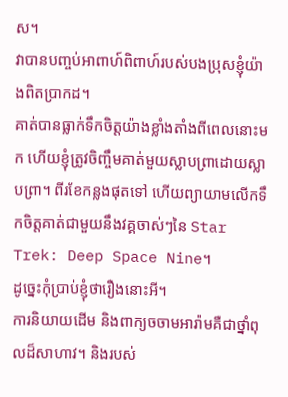ស។
វាបានបញ្ចប់អាពាហ៍ពិពាហ៍របស់បងប្រុសខ្ញុំយ៉ាងពិតប្រាកដ។
គាត់បានធ្លាក់ទឹកចិត្ដយ៉ាងខ្លាំងតាំងពីពេលនោះមក ហើយខ្ញុំត្រូវចិញ្ចឹមគាត់មួយស្លាបព្រាដោយស្លាបព្រា។ ពីរខែកន្លងផុតទៅ ហើយព្យាយាមលើកទឹកចិត្តគាត់ជាមួយនឹងវគ្គចាស់ៗនៃ Star Trek: Deep Space Nine។
ដូច្នេះកុំប្រាប់ខ្ញុំថារឿងនោះអី។
ការនិយាយដើម និងពាក្យចចាមអារ៉ាមគឺជាថ្នាំពុលដ៏សាហាវ។ និងរបស់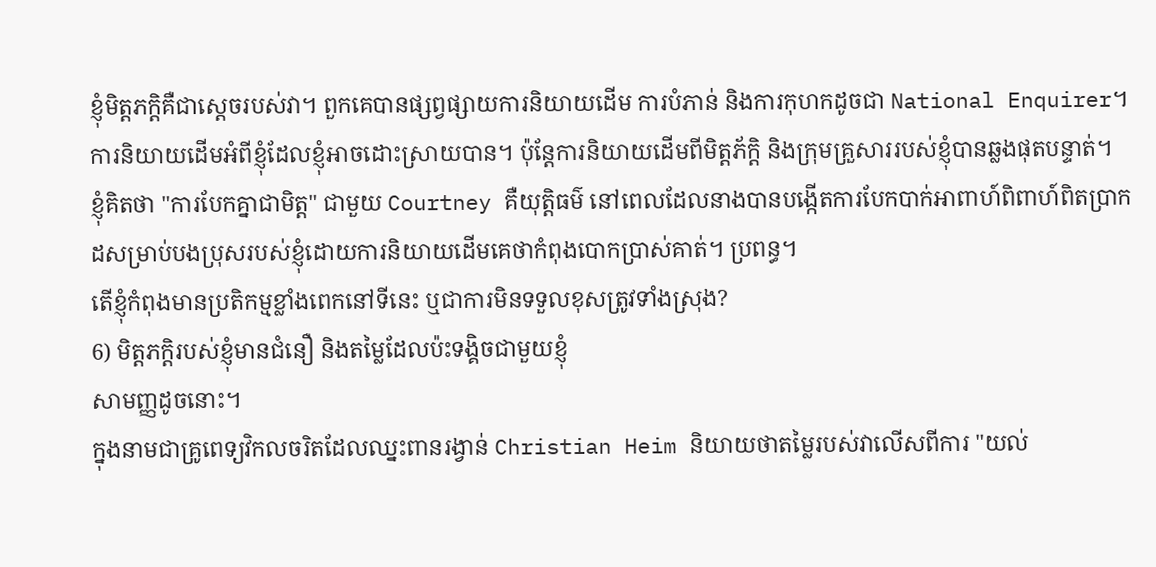ខ្ញុំមិត្តភក្តិគឺជាស្តេចរបស់វា។ ពួកគេបានផ្សព្វផ្សាយការនិយាយដើម ការបំភាន់ និងការកុហកដូចជា National Enquirer។
ការនិយាយដើមអំពីខ្ញុំដែលខ្ញុំអាចដោះស្រាយបាន។ ប៉ុន្តែការនិយាយដើមពីមិត្តភ័ក្តិ និងក្រុមគ្រួសាររបស់ខ្ញុំបានឆ្លងផុតបន្ទាត់។
ខ្ញុំគិតថា "ការបែកគ្នាជាមិត្ត" ជាមួយ Courtney គឺយុត្តិធម៌ នៅពេលដែលនាងបានបង្កើតការបែកបាក់អាពាហ៍ពិពាហ៍ពិតប្រាកដសម្រាប់បងប្រុសរបស់ខ្ញុំដោយការនិយាយដើមគេថាកំពុងបោកប្រាស់គាត់។ ប្រពន្ធ។
តើខ្ញុំកំពុងមានប្រតិកម្មខ្លាំងពេកនៅទីនេះ ឬជាការមិនទទួលខុសត្រូវទាំងស្រុង?
6) មិត្តភក្តិរបស់ខ្ញុំមានជំនឿ និងតម្លៃដែលប៉ះទង្គិចជាមួយខ្ញុំ
សាមញ្ញដូចនោះ។
ក្នុងនាមជាគ្រូពេទ្យវិកលចរិតដែលឈ្នះពានរង្វាន់ Christian Heim និយាយថាតម្លៃរបស់វាលើសពីការ "យល់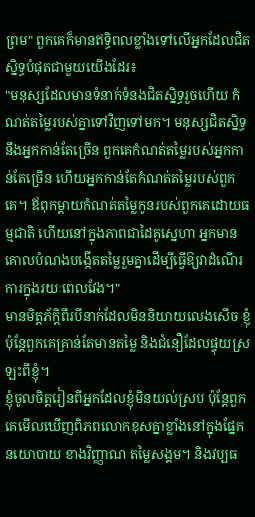ព្រម" ពួកគេក៏មានឥទ្ធិពលខ្លាំងទៅលើអ្នកដែលជិតស្និទ្ធបំផុតជាមួយយើងដែរ៖
"មនុស្សដែលមានទំនាក់ទំនងជិតស្និទ្ធរួចហើយ កំណត់តម្លៃរបស់គ្នាទៅវិញទៅមក។ មនុស្សជិតស្និទ្ធនឹងអ្នកកាន់តែច្រើន ពួកគេកំណត់តម្លៃរបស់អ្នកកាន់តែច្រើន ហើយអ្នកកាន់តែកំណត់តម្លៃរបស់ពួកគេ។ ឪពុកម្តាយកំណត់តម្លៃកូនរបស់ពួកគេដោយធម្មជាតិ ហើយនៅក្នុងភាពជាដៃគូស្នេហា អ្នកមានគោលបំណងបង្កើតតម្លៃរួមគ្នាដើម្បីធ្វើឱ្យវាដំណើរការក្នុងរយៈពេលវែង។"
មានមិត្តភ័ក្តិពីរបីនាក់ដែលមិននិយាយលេងសើច ខ្ញុំ ប៉ុន្តែពួកគេគ្រាន់តែមានតម្លៃ និងជំនឿដែលផ្ទុយស្រឡះពីខ្ញុំ។
ខ្ញុំចូលចិត្តរៀនពីអ្នកដែលខ្ញុំមិនយល់ស្រប ប៉ុន្តែពួកគេមើលឃើញពិភពលោកខុសគ្នាខ្លាំងនៅក្នុងផ្នែកនយោបាយ ខាងវិញ្ញាណ តម្លៃសង្គម។ និងវប្បធ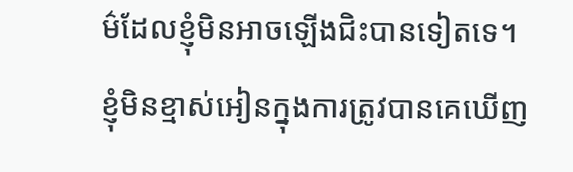ម៌ដែលខ្ញុំមិនអាចឡើងជិះបានទៀតទេ។
ខ្ញុំមិនខ្មាស់អៀនក្នុងការត្រូវបានគេឃើញ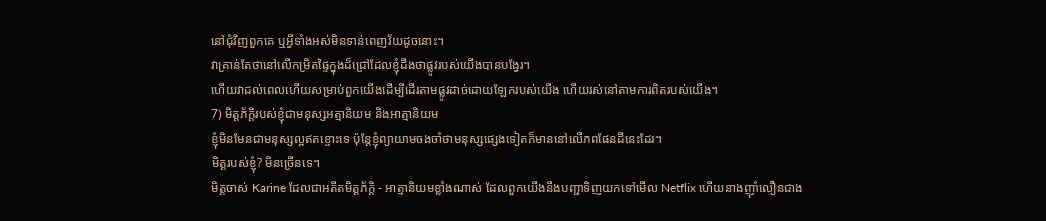នៅជុំវិញពួកគេ ឬអ្វីទាំងអស់មិនទាន់ពេញវ័យដូចនោះ។
វាគ្រាន់តែថានៅលើកម្រិតផ្ទៃក្នុងដ៏ជ្រៅដែលខ្ញុំដឹងថាផ្លូវរបស់យើងបានបង្វែរ។
ហើយវាដល់ពេលហើយសម្រាប់ពួកយើងដើម្បីដើរតាមផ្លូវដាច់ដោយឡែករបស់យើង ហើយរស់នៅតាមការពិតរបស់យើង។
7) មិត្តភ័ក្តិរបស់ខ្ញុំជាមនុស្សអត្មានិយម និងអាត្មានិយម
ខ្ញុំមិនមែនជាមនុស្សល្អឥតខ្ចោះទេ ប៉ុន្តែខ្ញុំព្យាយាមចងចាំថាមនុស្សផ្សេងទៀតក៏មាននៅលើភពផែនដីនេះដែរ។
មិត្តរបស់ខ្ញុំ? មិនច្រើនទេ។
មិត្តចាស់ Karine ដែលជាអតីតមិត្តភ័ក្តិ - អាត្មានិយមខ្លាំងណាស់ ដែលពួកយើងនឹងបញ្ជាទិញយកទៅមើល Netflix ហើយនាងញ៉ាំលឿនជាង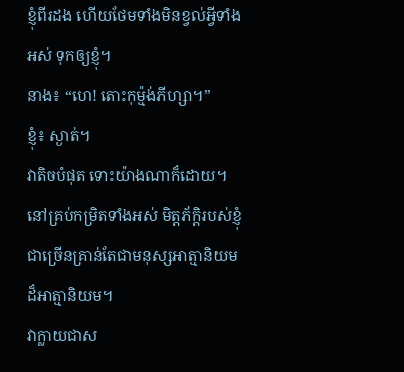ខ្ញុំពីរដង ហើយថែមទាំងមិនខ្វល់អ្វីទាំងអស់ ទុកឲ្យខ្ញុំ។
នាង៖ “ហេ! តោះកុម្ម៉ង់ភីហ្សា។”
ខ្ញុំ៖ ស្ងាត់។
វាតិចបំផុត ទោះយ៉ាងណាក៏ដោយ។ នៅគ្រប់កម្រិតទាំងអស់ មិត្តភ័ក្តិរបស់ខ្ញុំជាច្រើនគ្រាន់តែជាមនុស្សអាត្មានិយមដ៏អាត្មានិយម។
វាក្លាយជាស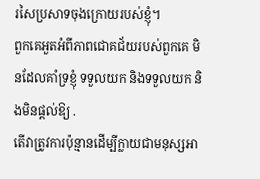រសៃប្រសាទចុងក្រោយរបស់ខ្ញុំ។
ពួកគេអួតអំពីភាពជោគជ័យរបស់ពួកគេ មិនដែលគាំទ្រខ្ញុំ ទទួលយក និងទទួលយក និងមិនផ្តល់ឱ្យ .
តើវាត្រូវការប៉ុន្មានដើម្បីក្លាយជាមនុស្សអា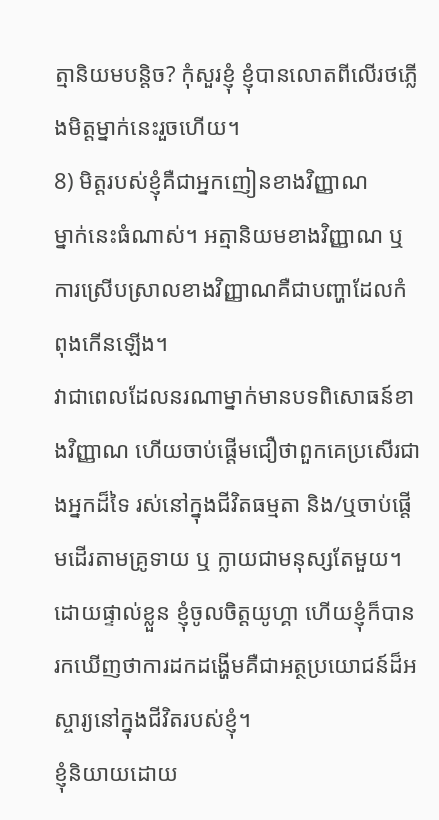ត្មានិយមបន្តិច? កុំសួរខ្ញុំ ខ្ញុំបានលោតពីលើរថភ្លើងមិត្តម្នាក់នេះរួចហើយ។
8) មិត្តរបស់ខ្ញុំគឺជាអ្នកញៀនខាងវិញ្ញាណ
ម្នាក់នេះធំណាស់។ អត្មានិយមខាងវិញ្ញាណ ឬការស្រើបស្រាលខាងវិញ្ញាណគឺជាបញ្ហាដែលកំពុងកើនឡើង។
វាជាពេលដែលនរណាម្នាក់មានបទពិសោធន៍ខាងវិញ្ញាណ ហើយចាប់ផ្តើមជឿថាពួកគេប្រសើរជាងអ្នកដ៏ទៃ រស់នៅក្នុងជីវិតធម្មតា និង/ឬចាប់ផ្តើមដើរតាមគ្រូទាយ ឬ ក្លាយជាមនុស្សតែមួយ។
ដោយផ្ទាល់ខ្លួន ខ្ញុំចូលចិត្តយូហ្គា ហើយខ្ញុំក៏បានរកឃើញថាការដកដង្ហើមគឺជាអត្ថប្រយោជន៍ដ៏អស្ចារ្យនៅក្នុងជីវិតរបស់ខ្ញុំ។
ខ្ញុំនិយាយដោយ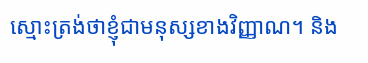ស្មោះត្រង់ថាខ្ញុំជាមនុស្សខាងវិញ្ញាណ។ និង